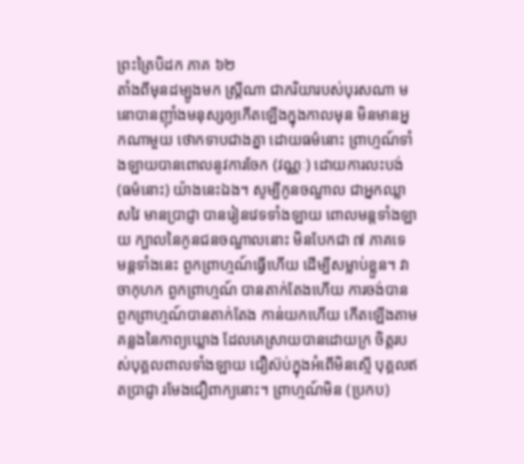ព្រះត្រៃបិដក ភាគ ៦២
តាំងពីមុនដម្បូងមក ស្រ្តីណា ជាភរិយារបស់បុរសណា មនោបានញ៉ាំងមនុស្សឲ្យកើតឡើងក្នុងកាលមុន មិនមានអ្នកណាមួយ ថោកទាបជាងគ្នា ដោយធម៌នោះ ព្រាហ្មណ៍ទាំងឡាយបានពោលនូវការចែក (វណ្ណៈ) ដោយការលះបង់ (ធម៌នោះ) យ៉ាងនេះឯង។ សូម្បីកូនចណ្ឌាល ជាអ្នកឈ្លាសវៃ មានប្រាជ្ញា បានរៀនវេទទាំងឡាយ ពោលមន្តទាំងឡាយ ក្បាលនៃកូនជនចណ្ឌាលនោះ មិនបែកជា ៧ ភាគទេ មន្តទាំងនេះ ពួកព្រាហ្មណ៍ធ្វើហើយ ដើម្បីសម្លាប់ខ្លួន។ វាចាកុហក ពួកព្រាហ្មណ៍ បានតាក់តែងហើយ ការចង់បាន ពួកព្រាហ្មណ៍បានតាក់តែង កាន់យកហើយ កើតឡើងតាមគន្លងនៃកាព្យឃ្លោង ដែលគេស្រាយបានដោយក្រ ចិត្តរបស់បុគ្គលពាលទាំងឡាយ ជឿស៊ប់ក្នុងអំពើមិនស្មើ បុគ្គលឥតប្រាជ្ញា រមែងជឿពាក្យនោះ។ ព្រាហ្មណ៍មិន (ប្រកប)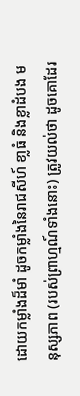ដោយកម្លាំងដ៏មាំ ដូចកម្លាំងនៃរាជសីហ៍ ខា្លធំ និងខ្លាដំបង មនុស្សភាព (របស់ព្រាហ្មណ៍ទាំងនោះ) ត្រូវយល់ថា ដូចគោដែរ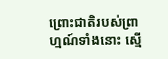ព្រោះជាតិរបស់ព្រាហ្មណ៍ទាំងនោះ សើ្ម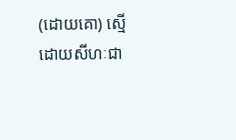(ដោយគោ) ស្មើដោយសីហៈជា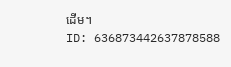ដើម។
ID: 636873442637878588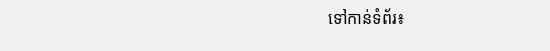ទៅកាន់ទំព័រ៖